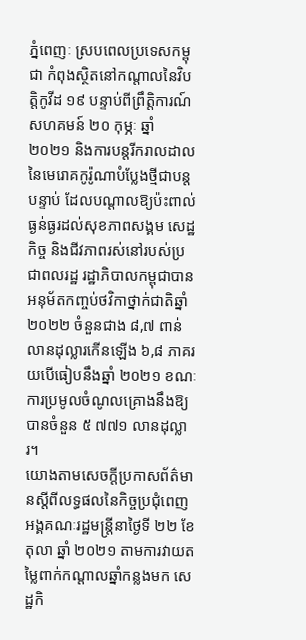ភ្នំពេញៈ ស្របពេលប្រទេសកម្ពុជា កំពុងស្ថិតនៅកណ្តាលនៃវិបត្តិកូវីដ ១៩ បន្ទាប់ពីព្រឹត្តិការណ៍សហគមន៍ ២០ កុម្ភៈ ឆ្នាំ ២០២១ និងការបន្តរីករាលដាលនៃមេរោគកូរ៉ូណាបំប្លែងថ្មីជាបន្តបន្ទាប់ ដែលបណ្តាលឱ្យប៉ះពាល់ធ្ងន់ធ្ងរដល់សុខភាពសង្គម សេដ្ឋកិច្ច និងជីវភាពរស់នៅរបស់ប្រជាពលរដ្ឋ រដ្ឋាភិបាលកម្ពុជាបានអនុម័តកញ្ចប់ថវិកាថ្នាក់ជាតិឆ្នាំ ២០២២ ចំនួនជាង ៨,៧ ពាន់លានដុល្លារកើនឡើង ៦,៨ ភាគរយបើធៀបនឹងឆ្នាំ ២០២១ ខណៈការប្រមូលចំណូលគ្រោងនឹងឱ្យបានចំនួន ៥ ៧៧១ លានដុល្លារ។
យោងតាមសេចក្តីប្រកាសព័ត៌មានស្តីពីលទ្ធផលនៃកិច្ចប្រជុំពេញអង្គគណៈរដ្ឋមន្ត្រីនាថ្ងៃទី ២២ ខែ តុលា ឆ្នាំ ២០២១ តាមការវាយតម្លៃពាក់កណ្តាលឆ្នាំកន្លងមក សេដ្ឋកិ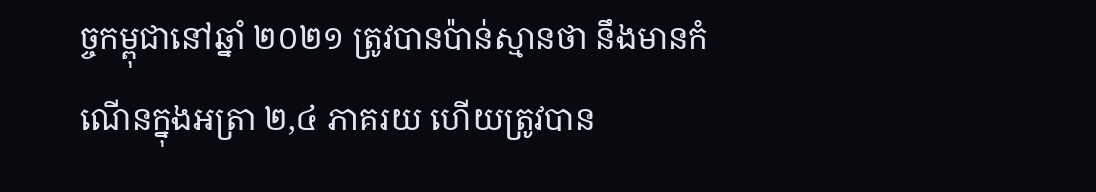ច្ចកម្ពុជានៅឆ្នាំ ២០២១ ត្រូវបានប៉ាន់ស្មានថា នឹងមានកំណើនក្នុងអត្រា ២,៤ ភាគរយ ហើយត្រូវបាន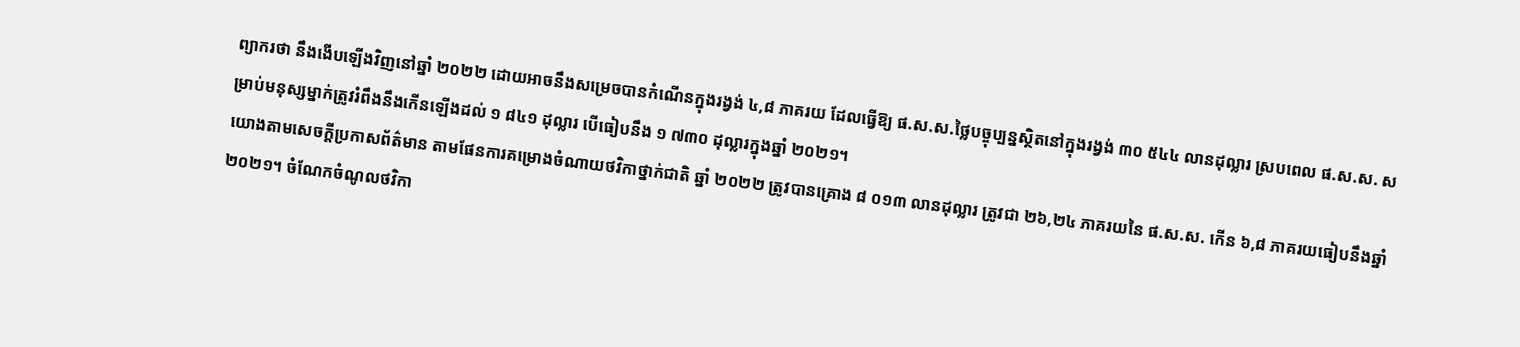ព្យាករថា នឹងងើបឡើងវិញនៅឆ្នាំ ២០២២ ដោយអាចនឹងសម្រេចបានកំណើនក្នុងរង្វង់ ៤,៨ ភាគរយ ដែលធ្វើឱ្យ ផ.ស.ស.ថ្លៃបច្ចុប្បន្នស្ថិតនៅក្នុងរង្វង់ ៣០ ៥៤៤ លានដុល្លារ ស្របពេល ផ.ស.ស. សម្រាប់មនុស្សម្នាក់ត្រូវរំពឹងនឹងកើនឡើងដល់ ១ ៨៤១ ដុល្លារ បើធៀបនឹង ១ ៧៣០ ដុល្លារក្នុងឆ្នាំ ២០២១។
យោងតាមសេចក្តីប្រកាសព័ត៌មាន តាមផែនការគម្រោងចំណាយថវិកាថ្នាក់ជាតិ ឆ្នាំ ២០២២ ត្រូវបានគ្រោង ៨ ០១៣ លានដុល្លារ ត្រូវជា ២៦,២៤ ភាគរយនៃ ផ.ស.ស. កើន ៦,៨ ភាគរយធៀបនឹងឆ្នាំ ២០២១។ ចំណែកចំណូលថវិកា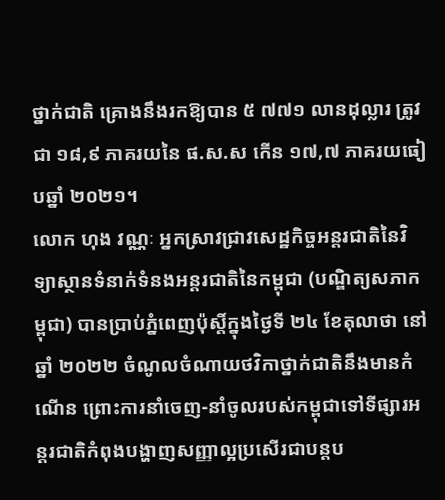ថ្នាក់ជាតិ គ្រោងនឹងរកឱ្យបាន ៥ ៧៧១ លានដុល្លារ ត្រូវជា ១៨,៩ ភាគរយនៃ ផ.ស.ស កើន ១៧,៧ ភាគរយធៀបឆ្នាំ ២០២១។
លោក ហុង វណ្ណៈ អ្នកស្រាវជ្រាវសេដ្ឋកិច្ចអន្តរជាតិនៃវិទ្យាស្ថានទំនាក់ទំនងអន្តរជាតិនៃកម្ពុជា (បណ្ឌិត្យសភាកម្ពុជា) បានប្រាប់ភ្នំពេញប៉ុស្តិ៍ក្នុងថ្ងៃទី ២៤ ខែតុលាថា នៅឆ្នាំ ២០២២ ចំណូលចំណាយថវិកាថ្នាក់ជាតិនឹងមានកំណើន ព្រោះការនាំចេញ-នាំចូលរបស់កម្ពុជាទៅទីផ្សារអន្តរជាតិកំពុងបង្ហាញសញ្ញាល្អប្រសើរជាបន្តប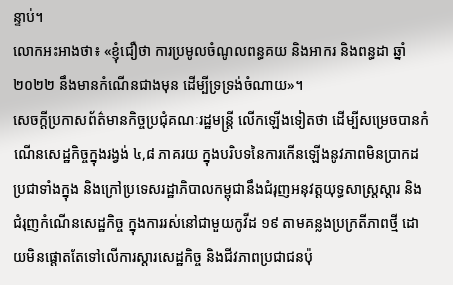ន្ទាប់។
លោកអះអាងថា៖ «ខ្ញុំជឿថា ការប្រមូលចំណូលពន្ធគយ និងអាករ និងពន្ធដា ឆ្នាំ ២០២២ នឹងមានកំណើនជាងមុន ដើម្បីទ្រទ្រង់ចំណាយ»។
សេចក្តីប្រកាសព័ត៌មានកិច្ចប្រជុំគណៈរដ្ឋមន្ត្រី លើកឡើងទៀតថា ដើម្បីសម្រេចបានកំណើនសេដ្ឋកិច្ចក្នុងរង្វង់ ៤,៨ ភាគរយ ក្នុងបរិបទនៃការកើនឡើងនូវភាពមិនប្រាកដប្រជាទាំងក្នុង និងក្រៅប្រទេសរដ្ឋាភិបាលកម្ពុជានឹងជំរុញអនុវត្តយុទ្ធសាស្ត្រស្តារ និងជំរុញកំណើនសេដ្ឋកិច្ច ក្នុងការរស់នៅជាមួយកូវីដ ១៩ តាមគន្លងប្រក្រតីភាពថ្មី ដោយមិនផ្តោតតែទៅលើការស្តារសេដ្ឋកិច្ច និងជីវភាពប្រជាជនប៉ុ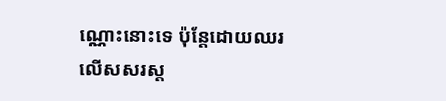ណ្ណោះនោះទេ ប៉ុន្តែដោយឈរលើសសរស្ត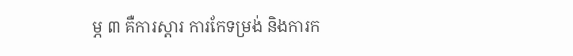ម្ភ ៣ គឺការស្តារ ការកែទម្រង់ និងការក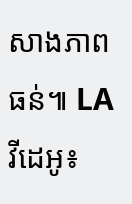សាងភាពធន់៕ LA
វីដេអូ៖